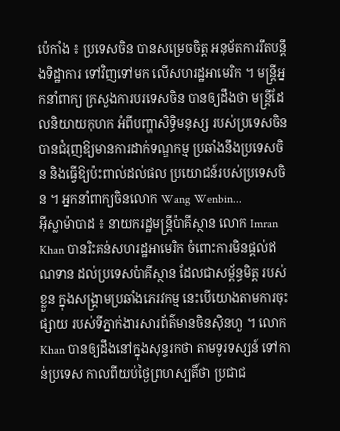ប៉េកាំង ៖ ប្រទេសចិន បានសម្រេចចិត្ត អនុម័តការរឹតបន្តឹងទិដ្ឋាការ ទៅវិញទៅមក លើសហរដ្ឋអាមេរិក ។ មន្ត្រីអ្នកនាំពាក្យ ក្រសួងការបរទេសចិន បានឲ្យដឹងថា មន្ត្រីដែលនិយាយកុហក អំពីបញ្ហាសិទ្ធិមនុស្ស របស់ប្រទេសចិន បានជំរុញឱ្យមានការដាក់ទណ្ឌកម្ម ប្រឆាំងនឹងប្រទេសចិន និងធ្វើឱ្យប៉ះពាល់ដល់ផល ប្រយោជន៍របស់ប្រទេសចិន ។ អ្នកនាំពាក្យចិនលោក Wang Wenbin...
អ៊ីស្លាម៉ាបាដ ៖ នាយករដ្ឋមន្ត្រីប៉ាគីស្ថាន លោក Imran Khan បានរិះគន់សហរដ្ឋអាមេរិក ចំពោះការមិនផ្តល់ឥណទាន ដល់ប្រទេសប៉ាគីស្ថាន ដែលជាសម្ព័ន្ធមិត្ត របស់ខ្លួន ក្នុងសង្គ្រាមប្រឆាំងភេរវកម្ម នេះបើយោងតាមការចុះផ្សាយ របស់ទីភ្នាក់ងារសារព័ត៌មានចិនស៊ិនហួ ។ លោក Khan បានឲ្យដឹងនៅក្នុងសុន្ទរកថា តាមទូរទស្សន៍ ទៅកាន់ប្រទេស កាលពីយប់ថ្ងៃព្រហស្បតិ៍ថា ប្រជាជ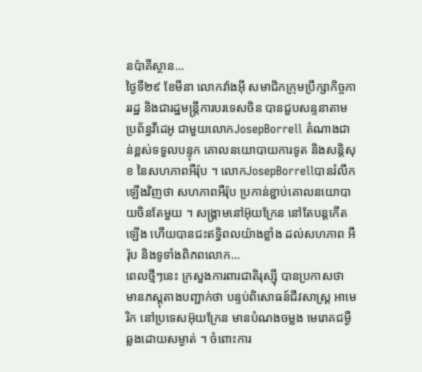នប៉ាគីស្ថាន...
ថ្ងៃទី២៩ ខែមីនា លោកវ៉ាងអ៊ី សមាជិកក្រុមប្រឹក្សាកិច្ចការរដ្ឋ និងជារដ្ឋមន្ត្រីការបរទេសចិន បានជួបសន្ទនាតាមប្រព័ន្ធវីដេអូ ជាមួយលោកJosepBorrell តំណាងជាន់ខ្ពស់ទទួលបន្ទុក គោលនយោបាយការទូត និងសន្តិសុខ នៃសហភាពអឺរ៉ុប ។ លោកJosepBorrellបានរំលឹកឡើងវិញថា សហភាពអឺរ៉ុប ប្រកាន់ខ្ជាប់គោលនយោបាយចិនតែមួយ ។ សង្គ្រាមនៅអ៊ុយក្រែន នៅតែបន្តកើតឡើង ហើយបានជះឥទ្ធិពលយ៉ាងខ្លាំង ដល់សហភាព អឺរ៉ុប និងទូទាំងពិភពលោក...
ពេលថ្មីៗនេះ ក្រសួងការពារជាតិរុស្ស៊ី បានប្រកាសថា មានភស្តុតាងបញ្ជាក់ថា បន្ទប់ពិសោធន៍ជីវសាស្ត្រ អាមេរិក នៅប្រទេសអ៊ុយក្រែន មានបំណងចម្លង មេរោគជម្ងឺ ឆ្លងដោយសម្ងាត់ ។ ចំពោះការ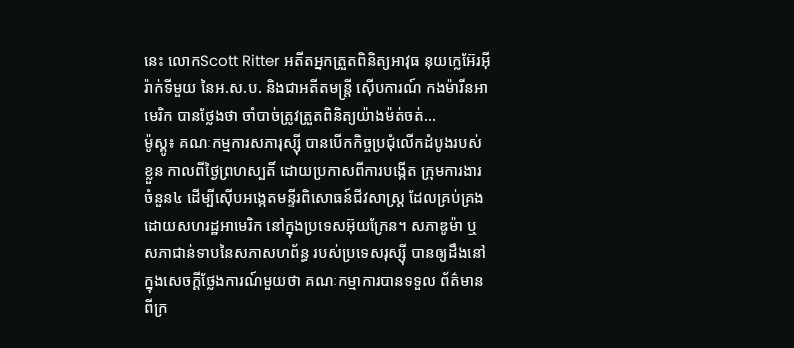នេះ លោកScott Ritter អតីតអ្នកត្រួតពិនិត្យអាវុធ នុយក្លេអ៊ែរអ៊ីរ៉ាក់ទីមួយ នៃអ.ស.ប. និងជាអតីតមន្ត្រី ស៊ើបការណ៍ កងម៉ារីនអាមេរិក បានថ្លែងថា ចាំបាច់ត្រូវត្រួតពិនិត្យយ៉ាងម៉ត់ចត់...
ម៉ូស្គូ៖ គណៈកម្មការសភារុស្ស៊ី បានបើកកិច្ចប្រជុំលើកដំបូងរបស់ខ្លួន កាលពីថ្ងៃព្រហស្បតិ៍ ដោយប្រកាសពីការបង្កើត ក្រុមការងារចំនួន៤ ដើម្បីស៊ើបអង្កេតមន្ទីរពិសោធន៍ជីវសាស្ត្រ ដែលគ្រប់គ្រងដោយសហរដ្ឋអាមេរិក នៅក្នុងប្រទេសអ៊ុយក្រែន។ សភាឌូម៉ា ឬសភាជាន់ទាបនៃសភាសហព័ន្ធ របស់ប្រទេសរុស្ស៊ី បានឲ្យដឹងនៅក្នុងសេចក្តីថ្លែងការណ៍មួយថា គណៈកម្មាការបានទទួល ព័ត៌មានពីក្រ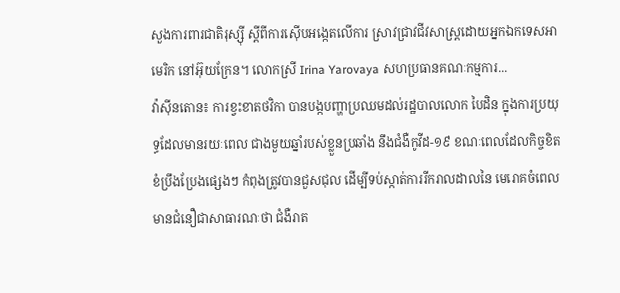សួងការពារជាតិរុស្ស៊ី ស្តីពីការស៊ើបអង្កេតលើការ ស្រាវជ្រាវជីវសាស្រ្តដោយអ្នកឯកទេសអាមេរិក នៅអ៊ុយក្រែន។ លោកស្រី Irina Yarovaya សហប្រធានគណៈកម្មការ...
វ៉ាស៊ីនតោន៖ ការខ្វះខាតថវិកា បានបង្កបញ្ហាប្រឈមដល់រដ្ឋបាលលោក បៃដិន ក្នុងការប្រយុទ្ធដែលមានរយៈពេល ជាងមួយឆ្នាំរបស់ខ្លួនប្រឆាំង នឹងជំងឺកូវីដ-១៩ ខណៈពេលដែលកិច្ចខិតខំប្រឹងប្រែងផ្សេងៗ កំពុងត្រូវបានជួសជុល ដើម្បីទប់ស្កាត់ការរីករាលដាលនៃ មេរោគចំពេលមានជំនឿជាសាធារណៈថា ជំងឺរាត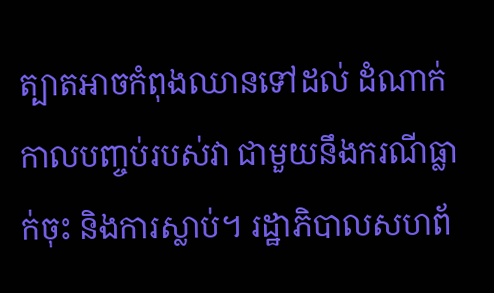ត្បាតអាចកំពុងឈានទៅដល់ ដំណាក់កាលបញ្ចប់របស់វា ជាមួយនឹងករណីធ្លាក់ចុះ និងការស្លាប់។ រដ្ឋាភិបាលសហព័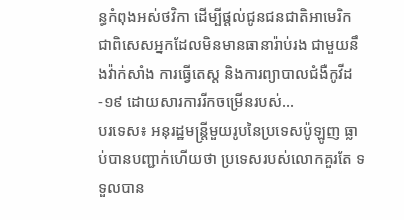ន្ធកំពុងអស់ថវិកា ដើម្បីផ្តល់ជូនជនជាតិអាមេរិក ជាពិសេសអ្នកដែលមិនមានធានារ៉ាប់រង ជាមួយនឹងវ៉ាក់សាំង ការធ្វើតេស្ត និងការព្យាបាលជំងឺកូវីដ-១៩ ដោយសារការរីកចម្រើនរបស់...
បរទេស៖ អនុរដ្ឋមន្ត្រីមួយរូបនៃប្រទេសប៉ូឡូញ ធ្លាប់បានបញ្ជាក់ហើយថា ប្រទេសរបស់លោកគួរតែ ទទួលបាន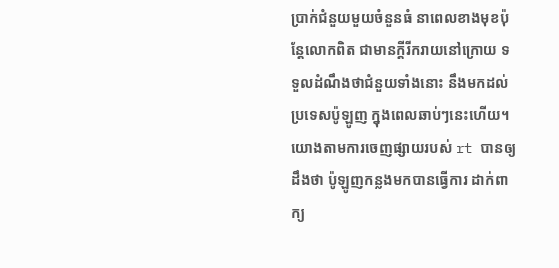ប្រាក់ជំនួយមួយចំនួនធំ នាពេលខាងមុខប៉ុន្តែលោកពិត ជាមានក្តីរីករាយនៅក្រោយ ទទួលដំណឹងថាជំនួយទាំងនោះ នឹងមកដល់ប្រទេសប៉ូឡូញ ក្នុងពេលឆាប់ៗនេះហើយ។ យោងតាមការចេញផ្សាយរបស់ rt បានឲ្យដឹងថា ប៉ូឡូញកន្លងមកបានធ្វើការ ដាក់ពាក្យ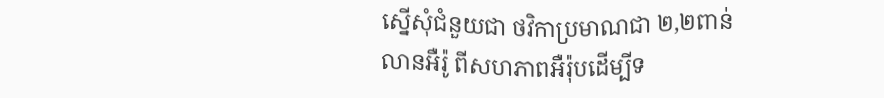ស្នើសុំជំនួយជា ថវិកាប្រមាណជា ២,២ពាន់លានអឺរ៉ូ ពីសហភាពអឺរ៉ុបដើម្បីទ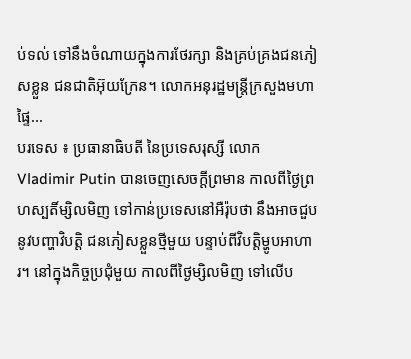ប់ទល់ ទៅនឹងចំណាយក្នុងការថែរក្សា និងគ្រប់គ្រងជនភៀសខ្លួន ជនជាតិអ៊ុយក្រែន។ លោកអនុរដ្ឋមន្ត្រីក្រសួងមហាផ្ទៃ...
បរទេស ៖ ប្រធានាធិបតី នៃប្រទេសរុស្សី លោក Vladimir Putin បានចេញសេចក្តីព្រមាន កាលពីថ្ងៃព្រហស្បតិ៍ម្សិលមិញ ទៅកាន់ប្រទេសនៅអឺរ៉ុបថា នឹងអាចជួបនូវបញ្ហាវិបត្តិ ជនភៀសខ្លួនថ្មីមួយ បន្ទាប់ពីវិបត្តិម្ហូបអាហារ។ នៅក្នុងកិច្ចប្រជុំមួយ កាលពីថ្ងៃម្សិលមិញ ទៅលើប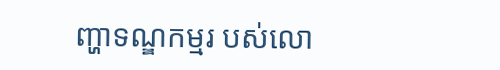ញ្ហាទណ្ឌកម្មរ បស់លោ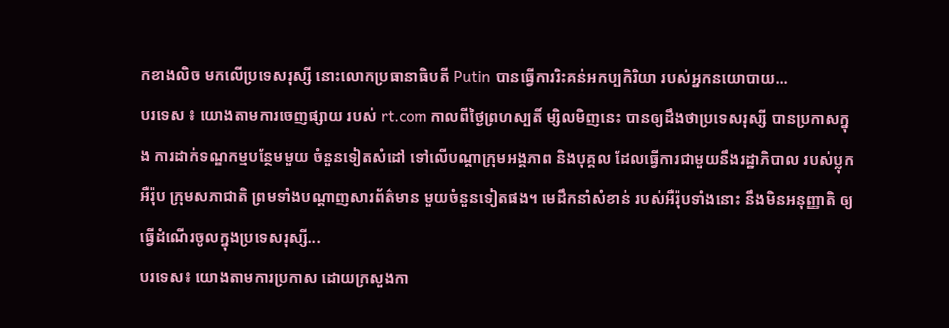កខាងលិច មកលើប្រទេសរុស្សី នោះលោកប្រធានាធិបតី Putin បានធ្វើការរិះគន់អកប្បកិរិយា របស់អ្នកនយោបាយ...
បរទេស ៖ យោងតាមការចេញផ្សាយ របស់ rt.com កាលពីថ្ងៃព្រហស្បតិ៍ ម្សិលមិញនេះ បានឲ្យដឹងថាប្រទេសរុស្សី បានប្រកាសក្នុង ការដាក់ទណ្ឌកម្មបន្ថែមមួយ ចំនួនទៀតសំដៅ ទៅលើបណ្តាក្រុមអង្គភាព និងបុគ្គល ដែលធ្វើការជាមួយនឹងរដ្ឋាភិបាល របស់ប្លុកអឺរ៉ុប ក្រុមសភាជាតិ ព្រមទាំងបណ្តាញសារព័ត៌មាន មួយចំនួនទៀតផង។ មេដឹកនាំសំខាន់ របស់អឺរ៉ុបទាំងនោះ នឹងមិនអនុញ្ញាតិ ឲ្យធ្វើដំណើរចូលក្នុងប្រទេសរុស្សី...
បរទេស៖ យោងតាមការប្រកាស ដោយក្រសួងកា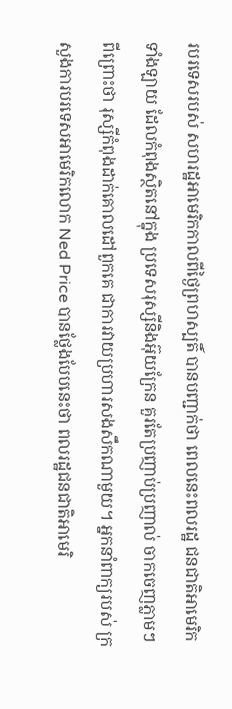របរទេសរបស់ សហរដ្ឋអាមេរិកកាលពីថ្ងៃព្រហស្បតិ៍ បានបញ្ជាក់ថា ពេលនេះពលរដ្ឋ ជនជាតិអាមេរិកទាំងឡាយ ដែលកំពុងស្ថិតនៅក្នុង ប្រទេសរុស្សីនិងអ៊ុយក្រែន គួរតែប្រញាប់ប្រញាល់ ចាកចេញភ្លាមៗពីព្រោះថា រុស្សីកំពុងដាក់គោលដៅពួកគេ ជាការវាយប្រហារសងសឹកណាមួយ។ អ្នកនាំពាក្យរបស់ ក្រសួងការបរទេសអាមេរិកលោក Ned Price បានថ្លែងបែបនេះថា ពលរដ្ឋជនជាតិអាមេរិ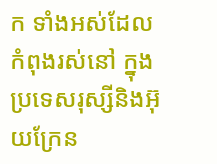ក ទាំងអស់ដែលកំពុងរស់នៅ ក្នុងប្រទេសរុស្សីនិងអ៊ុយក្រែន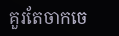គួរតែចាកចេ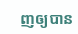ញឲ្យបាន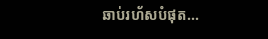ឆាប់រហ័សបំផុត...